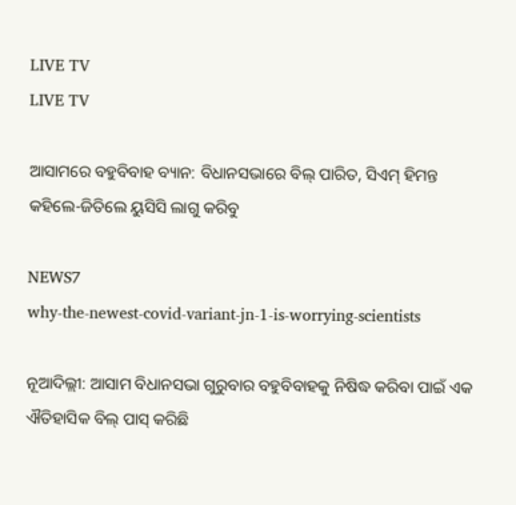LIVE TV
LIVE TV

ଆସାମରେ ବହୁବିବାହ ବ୍ୟାନ: ବିଧାନସଭାରେ ବିଲ୍ ପାରିତ, ସିଏମ୍ ହିମନ୍ତ କହିଲେ-ଜିତିଲେ ୟୁସିସି ଲାଗୁ କରିବୁ

NEWS7
why-the-newest-covid-variant-jn-1-is-worrying-scientists

ନୂଆଦିଲ୍ଲୀ: ଆସାମ ବିଧାନସଭା ଗୁରୁବାର ବହୁବିବାହକୁ ନିଷିଦ୍ଧ କରିବା ପାଇଁ ଏକ ଐତିହାସିକ ବିଲ୍ ପାସ୍ କରିଛି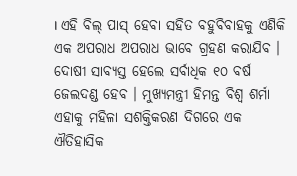। ଏହି ବିଲ୍ ପାସ୍ ହେବା ସହିତ ବହୁବିବାହକୁ ଏଣିକି ଏକ ଅପରାଧ ଅପରାଧ ଭାବେ ଗ୍ରହଣ କରାଯିବ । ଦୋଷୀ ସାବ୍ୟସ୍ତ ହେଲେ ସର୍ବାଧିକ ୧୦ ବର୍ଷ ଜେଲଦଣ୍ଡ ହେବ । ମୁଖ୍ୟମନ୍ତ୍ରୀ ହିମନ୍ତ ବିଶ୍ୱ ଶର୍ମା ଏହାକୁ ମହିଳା ସଶକ୍ତିକରଣ ଦିଗରେ ଏକ ଐତିହାସିକ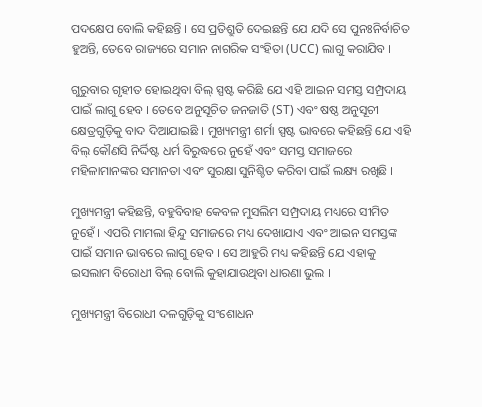ପଦକ୍ଷେପ ବୋଲି କହିଛନ୍ତି । ସେ ପ୍ରତିଶ୍ରୁତି ଦେଇଛନ୍ତି ଯେ ଯଦି ସେ ପୁନଃନିର୍ବାଚିତ ହୁଅନ୍ତି, ତେବେ ରାଜ୍ୟରେ ସମାନ ନାଗରିକ ସଂହିତା (UCC) ଲାଗୁ କରାଯିବ ।

ଗୁରୁବାର ଗୃହୀତ ହୋଇଥିବା ବିଲ୍ ସ୍ପଷ୍ଟ କରିଛି ଯେ ଏହି ଆଇନ ସମସ୍ତ ସମ୍ପ୍ରଦାୟ ପାଇଁ ଲାଗୁ ହେବ । ତେବେ ଅନୁସୂଚିତ ଜନଜାତି (ST) ଏବଂ ଷଷ୍ଠ ଅନୁସୂଚୀ କ୍ଷେତ୍ରଗୁଡ଼ିକୁ ବାଦ ଦିଆଯାଇଛି । ମୁଖ୍ୟମନ୍ତ୍ରୀ ଶର୍ମା ସ୍ପଷ୍ଟ ଭାବରେ କହିଛନ୍ତି ଯେ ଏହି ବିଲ୍ କୌଣସି ନିର୍ଦ୍ଦିଷ୍ଟ ଧର୍ମ ବିରୁଦ୍ଧରେ ନୁହେଁ ଏବଂ ସମସ୍ତ ସମାଜରେ ମହିଳାମାନଙ୍କର ସମାନତା ଏବଂ ସୁରକ୍ଷା ସୁନିଶ୍ଚିତ କରିବା ପାଇଁ ଲକ୍ଷ୍ୟ ରଖିଛି ।

ମୁଖ୍ୟମନ୍ତ୍ରୀ କହିଛନ୍ତି, ବହୁବିବାହ କେବଳ ମୁସଲିମ ସମ୍ପ୍ରଦାୟ ମଧ୍ୟରେ ସୀମିତ ନୁହେଁ । ଏପରି ମାମଲା ହିନ୍ଦୁ ସମାଜରେ ମଧ୍ୟ ଦେଖାଯାଏ ଏବଂ ଆଇନ ସମସ୍ତଙ୍କ ପାଇଁ ସମାନ ଭାବରେ ଲାଗୁ ହେବ । ସେ ଆହୁରି ମଧ୍ୟ କହିଛନ୍ତି ଯେ ଏହାକୁ ଇସଲାମ ବିରୋଧୀ ବିଲ୍ ବୋଲି କୁହାଯାଉଥିବା ଧାରଣା ଭୁଲ ।

ମୁଖ୍ୟମନ୍ତ୍ରୀ ବିରୋଧୀ ଦଳଗୁଡ଼ିକୁ ସଂଶୋଧନ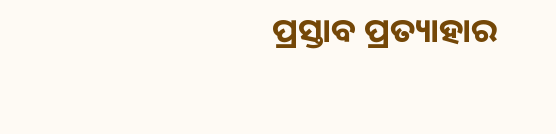ପ୍ରସ୍ତାବ ପ୍ରତ୍ୟାହାର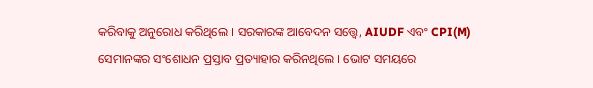କରିବାକୁ ଅନୁରୋଧ କରିଥିଲେ । ସରକାରଙ୍କ ଆବେଦନ ସତ୍ତ୍ୱେ, AIUDF ଏବଂ CPI(M) ସେମାନଙ୍କର ସଂଶୋଧନ ପ୍ରସ୍ତାବ ପ୍ରତ୍ୟାହାର କରିନଥିଲେ । ଭୋଟ ସମୟରେ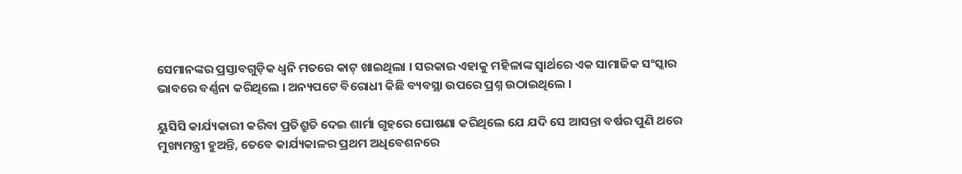ସେମାନଙ୍କର ପ୍ରସ୍ତାବଗୁଡ଼ିକ ଧ୍ୱନି ମତରେ କାଟ୍ ଖାଇଥିଲା । ସରକାର ଏହାକୁ ମହିଳାଙ୍କ ସ୍ୱାର୍ଥରେ ଏକ ସାମାଜିକ ସଂସ୍କାର ଭାବରେ ବର୍ଣ୍ଣନା କରିଥିଲେ । ଅନ୍ୟପଟେ ବିରୋଧୀ କିଛି ବ୍ୟବସ୍ଥା ଉପରେ ପ୍ରଶ୍ନ ଉଠାଇଥିଲେ ।

ୟୁସିସି କାର୍ଯ୍ୟକାରୀ କରିବା ପ୍ରତିଶ୍ରୁତି ଦେଇ ଶାର୍ମା ଗୃହରେ ଘୋଷଣା କରିଥିଲେ ଯେ ଯଦି ସେ ଆସନ୍ତା ବର୍ଷର ପୁଣି ଥରେ ମୁଖ୍ୟମନ୍ତ୍ରୀ ହୁଅନ୍ତି, ତେବେ କାର୍ଯ୍ୟକାଳର ପ୍ରଥମ ଅଧିବେଶନରେ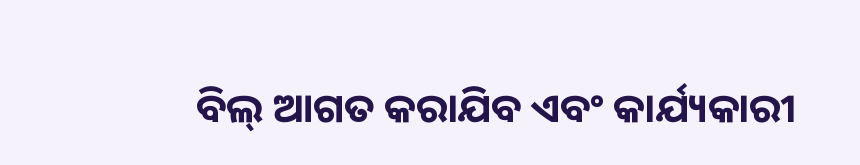ବିଲ୍ ଆଗତ କରାଯିବ ଏବଂ କାର୍ଯ୍ୟକାରୀ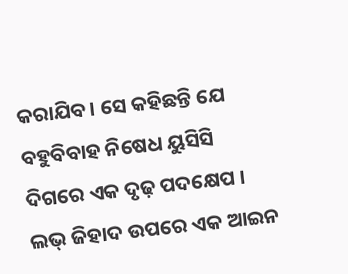କରାଯିବ । ସେ କହିଛନ୍ତି ଯେ ବହୁବିବାହ ନିଷେଧ ୟୁସିସି ଦିଗରେ ଏକ ଦୃଢ଼ ପଦକ୍ଷେପ । ଲଭ୍ ଜିହାଦ ଉପରେ ଏକ ଆଇନ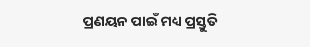ପ୍ରଣୟନ ପାଇଁ ମଧ୍ୟ ପ୍ରସ୍ତୁତି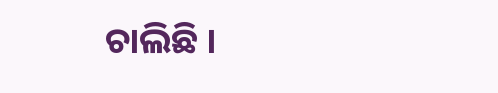ଚାଲିଛି ।